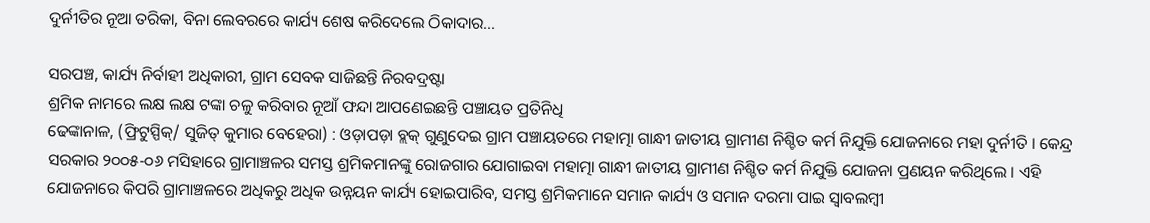ଦୁର୍ନୀତିର ନୂଆ ତରିକା, ବିନା ଲେବରରେ କାର୍ଯ୍ୟ ଶେଷ କରିଦେଲେ ଠିକାଦାର…

ସରପଞ୍ଚ, କାର୍ଯ୍ୟ ନିର୍ବାହୀ ଅଧିକାରୀ, ଗ୍ରାମ ସେବକ ସାଜିଛନ୍ତି ନିରବଦ୍ରଷ୍ଟା
ଶ୍ରମିକ ନାମରେ ଲକ୍ଷ ଲକ୍ଷ ଟଙ୍କା ଚଳୁ କରିବାର ନୂଆଁ ଫନ୍ଦା ଆପଣେଇଛନ୍ତି ପଞ୍ଚାୟତ ପ୍ରତିନିଧି
ଢେଙ୍କାନାଳ, (ଫ୍ରିଟୁସ୍ପିକ୍/ ସୁଜିତ୍ କୁମାର ବେହେରା) : ଓଡ଼ାପଡ଼ା ବ୍ଲକ୍ ଗୁଣୁଦେଇ ଗ୍ରାମ ପଞ୍ଚାୟତରେ ମହାତ୍ମା ଗାନ୍ଧୀ ଜାତୀୟ ଗ୍ରାମୀଣ ନିଶ୍ଚିତ କର୍ମ ନିଯୁକ୍ତି ଯୋଜନାରେ ମହା ଦୁର୍ନୀତି । କେନ୍ଦ୍ର ସରକାର ୨୦୦୫-୦୬ ମସିହାରେ ଗ୍ରାମାଞ୍ଚଳର ସମସ୍ତ ଶ୍ରମିକମାନଙ୍କୁ ରୋଜଗାର ଯୋଗାଇବା ମହାତ୍ମା ଗାନ୍ଧୀ ଜାତୀୟ ଗ୍ରାମୀଣ ନିଶ୍ଚିତ କର୍ମ ନିଯୁକ୍ତି ଯୋଜନା ପ୍ରଣୟନ କରିଥିଲେ । ଏହି ଯୋଜନାରେ କିପରି ଗ୍ରାମାଞ୍ଚଳରେ ଅଧିକରୁ ଅଧିକ ଉନ୍ନୟନ କାର୍ଯ୍ୟ ହୋଇପାରିବ, ସମସ୍ତ ଶ୍ରମିକମାନେ ସମାନ କାର୍ଯ୍ୟ ଓ ସମାନ ଦରମା ପାଇ ସ୍ୱାବଲମ୍ବୀ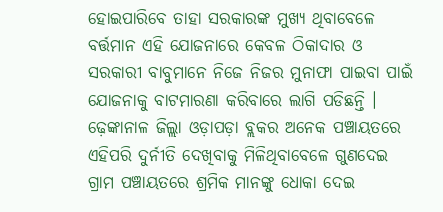ହୋଇପାରିବେ ତାହା ସରକାରଙ୍କ ମୁଖ୍ୟ ଥିବାବେଳେ ବର୍ତ୍ତମାନ ଏହି ଯୋଜନାରେ କେବଳ ଠିକାଦାର ଓ ସରକାରୀ ବାବୁମାନେ ନିଜେ ନିଜର ମୁନାଫା ପାଇବା ପାଇଁ ଯୋଜନାକୁ ବାଟମାରଣା କରିବାରେ ଲାଗି ପଡିଛନ୍ତି । ଢ଼େଙ୍କାନାଳ ଜିଲ୍ଲା ଓଡ଼ାପଡ଼ା ବ୍ଲକର ଅନେକ ପଞ୍ଚାୟତରେ ଏହିପରି ଦୁର୍ନୀତି ଦେଖିବାକୁ ମିଳିଥିବାବେଳେ ଗୁଣଦେଇ ଗ୍ରାମ ପଞ୍ଚାୟତରେ ଶ୍ରମିକ ମାନଙ୍କୁ ଧୋକା ଦେଇ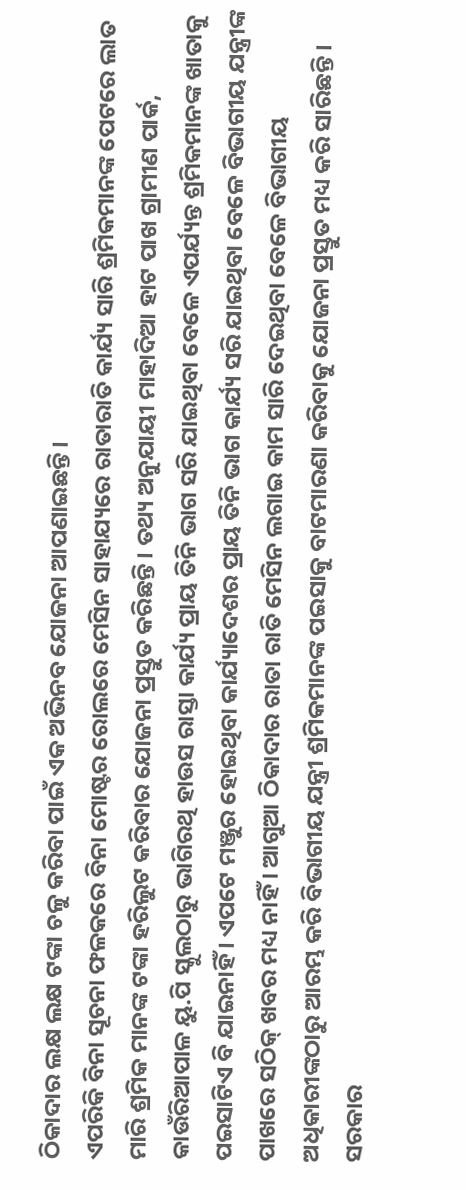ଠିକାଦାର ଲକ୍ଷ ଲକ୍ଷ ଟଙ୍କା ଚଳୁ କରିବା ପାଇଁ ଏକ ଅଭିନବ ଯୋଜନା ଆପଣାଇଛନ୍ତି ।
ଏପରିକି ବିନା ସୂଚନା ଫଳକରେ ବିନା ମୋଷ୍ଟର ରୋଲରେ ମେସିନ ସାହାଯ୍ୟରେ ରାତାରାତି କାର୍ଯ୍ୟ ସାରି ଶ୍ରମିକମାନଙ୍କ ପେଟରେ ଲାତ ମାରି ଶ୍ରମିକ ମାନଙ୍କ ଟଙ୍କା ହରିଲୁଟ କରିବାର ଯୋଜନା ପ୍ରସ୍ତୁତ କରିଛନ୍ତି । ତଥ୍ୟ ଅନୁଯାୟୀ ମାହାଦିଆ ହାଟ ପାଖ ଗ୍ରାମୀଣ ପାର୍କ, କାଉଁରିଆପାଳ ୟୁ.ପି ସ୍କୁଲଠାରୁ ଭାଗିରଥି ହାଉସ ରାସ୍ତା କାର୍ଯ୍ୟ ପ୍ରାୟ ତିନି ଭାଗ ସରି ଯାଇଥିବା ବେଳେ ଏପର୍ଯ୍ୟନ୍ତ ଶ୍ରମିକମାନଙ୍କ ଖାତାକୁ ପଇସାଟିଏ ବି ଯାଇନାହିଁ । ଏପଟେ ମଞ୍ଜୁର ହୋଇଥିବା କାର୍ଯ୍ୟାଦେଶର ପ୍ରାୟ ତିନି ଭାଗ କାର୍ଯ୍ୟ ସରି ଯାଇଥିବା ବେଳେ ବିଭାଗୀୟ ଯନ୍ତ୍ରୀଙ୍କ ପାଖରେ ସଠିକ୍ ଖବର ମଧ୍ୟ ନାହିଁ । ଆଗୁଆ ଠିକାଦାର ରାତା ରାତି ମେସିନ ଲଗାଇ କାମ ସାରି ଦେଇଥିବା ବେଳେ ବିଭାଗୀୟ ଅଧିକାରୀଙ୍କଠାରୁ ଆରମ୍ଭ କରି ବିଭାଗୀୟ ଯନ୍ତ୍ରୀ ଶ୍ରମିକମାନଙ୍କ ପଇସାକୁ ବାଟମାରଣା କରିବାକୁ ଯୋଜନା ପ୍ରସ୍ତୁତ ମଧ୍ୟ କରି ସାରିଛନ୍ତି । ସରକାର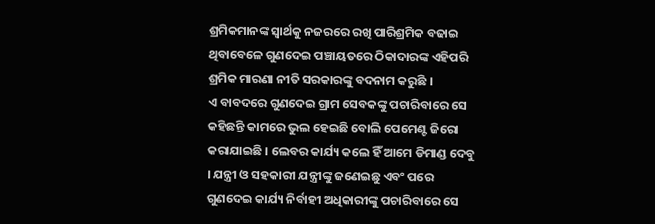ଶ୍ରମିକମାନଙ୍କ ସ୍ୱାର୍ଥକୁ ନଜରରେ ରଖି ପାରିଶ୍ରମିକ ବଢାଇ ଥିବାବେଳେ ଗୁଣଦେଇ ପଞ୍ଚାୟତରେ ଠିକାଦାରଙ୍କ ଏହିପରି ଶ୍ରମିକ ମାରଣା ନୀତି ସରକାରଙ୍କୁ ବଦନାମ କରୁଛି ।
ଏ ବାବଦରେ ଗୁଣଦେଇ ଗ୍ରାମ ସେବକଙ୍କୁ ପଚାରିବାରେ ସେ କହିଛନ୍ତି କାମରେ ଭୁଲ ହେଇଛି ବୋଲି ପେମେଣ୍ଟ ଜିରୋ କରାଯାଇଛି । ଲେବର କାର୍ଯ୍ୟ କଲେ ହିଁ ଆମେ ଡିମାଣ୍ଡ ଦେବୁ । ଯନ୍ତ୍ରୀ ଓ ସହକାରୀ ଯନ୍ତ୍ରୀଙ୍କୁ ଜଣେଇଛୁ ଏବଂ ପରେ ଗୁଣଦେଇ କାର୍ଯ୍ୟ ନିର୍ବାହୀ ଅଧିକାରୀଙ୍କୁ ପଚାରିବାରେ ସେ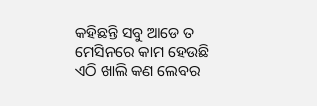କହିଛନ୍ତି ସବୁ ଆଡେ ତ ମେସିନରେ କାମ ହେଉଛି ଏଠି ଖାଲି କଣ ଲେବର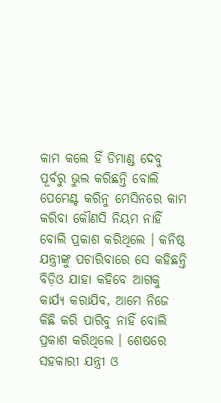କାମ କଲେ ହିଁ ଡିମାଣ୍ଡ ଦେବୁ ପୂର୍ବରୁ ଭୁଲ କରିଛନ୍ତି ବୋଲି ପେମେଣ୍ଟ କରିନୁ ମେସିନରେ କାମ କରିବା କୌଣସି ନିୟମ ନାହିଁ ବୋଲି ପ୍ରକାଶ କରିଥିଲେ । କନିଷ୍ଠ ଯନ୍ତ୍ରୀଙ୍କୁ ପଚାରିବାରେ ସେ କହିଛନ୍ତି ବିଡ଼ିଓ ଯାହା କହିବେ ଆଗକୁ କାର୍ଯ୍ୟ କରାଯିବ, ଆମେ ନିଜେ କିଛି କରି ପାରିବୁ ନାହିଁ ବୋଲି ପ୍ରକାଶ କରିଥିଲେ । ଶେଷରେ ସହକାରୀ ଯନ୍ତ୍ରୀ ଓ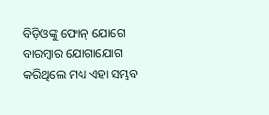ବିଡ଼ିଓଙ୍କୁ ଫୋନ୍ ଯୋଗେ ବାରମ୍ବାର ଯୋଗାଯୋଗ କରିଥିଲେ ମଧ୍ୟ ଏହା ସମ୍ଭବ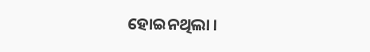ହୋଇନଥିଲା ।